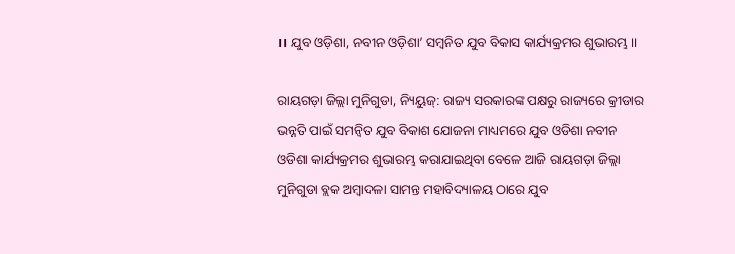।। ଯୁବ ଓଡ଼ିଶା, ନବୀନ ଓଡ଼ିଶା’ ସମ୍ୱନିତ ଯୁବ ବିକାସ କାର୍ଯ୍ୟକ୍ରମର ଶୁଭାରମ୍ଭ ।।

ରାୟଗଡ଼ା ଜିଲ୍ଲା ମୁନିଗୁଡା, ନ୍ୟିୟୁଜ୍: ରାଜ୍ୟ ସରକାରଙ୍କ ପକ୍ଷରୁ ରାଜ୍ୟରେ କ୍ରୀଡାର ଭନ୍ନତି ପାଇଁ ସମନ୍ବିତ ଯୁବ ବିକାଶ ଯୋଜନା ମାଧ୍ୟମରେ ଯୁବ ଓଡିଶା ନବୀନ ଓଡିଶା କାର୍ଯ୍ୟକ୍ରମର ଶୁଭାରମ୍ଭ କରାଯାଇଥିବା ବେଳେ ଆଜି ରାୟଗଡ଼ା ଜିଲ୍ଲା ମୁନିଗୁଡା ବ୍ଲକ ଅମ୍ବାଦଳା ସାମନ୍ତ ମହାବିଦ୍ୟାଳୟ ଠାରେ ଯୁବ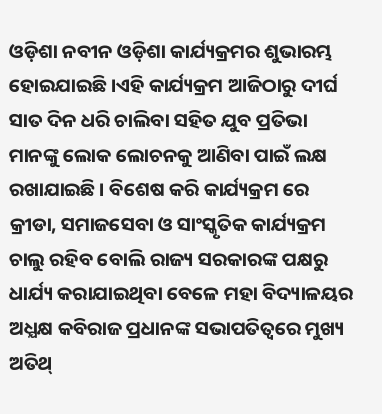ଓଡ଼ିଶା ନବୀନ ଓଡ଼ିଶା କାର୍ଯ୍ୟକ୍ରମର ଶୁଭାରମ୍ଭ ହୋଇଯାଇଛି।ଏହି କାର୍ଯ୍ୟକ୍ରମ ଆଜିଠାରୁ ଦୀର୍ଘ ସାତ ଦିନ ଧରି ଚାଲିବା ସହିତ ଯୁବ ପ୍ରତିଭା ମାନଙ୍କୁ ଲୋକ ଲୋଚନକୁ ଆଣିବା ପାଇଁ ଲକ୍ଷ ରଖାଯାଇଛି । ବିଶେଷ କରି କାର୍ଯ୍ୟକ୍ରମ ରେ କ୍ରୀଡା, ସମାଜସେବା ଓ ସାଂସ୍କୃତିକ କାର୍ଯ୍ୟକ୍ରମ ଚାଲୁ ରହିବ ବୋଲି ରାଜ୍ୟ ସରକାରଙ୍କ ପକ୍ଷରୁ ଧାର୍ଯ୍ୟ କରାଯାଇଥିବା ବେଳେ ମହା ବିଦ୍ୟାଳୟର ଅଧ୍ଯକ୍ଷ କବିରାଜ ପ୍ରଧାନଙ୍କ ସଭାପତିତ୍ବରେ ମୁଖ୍ୟ ଅତିଥ୍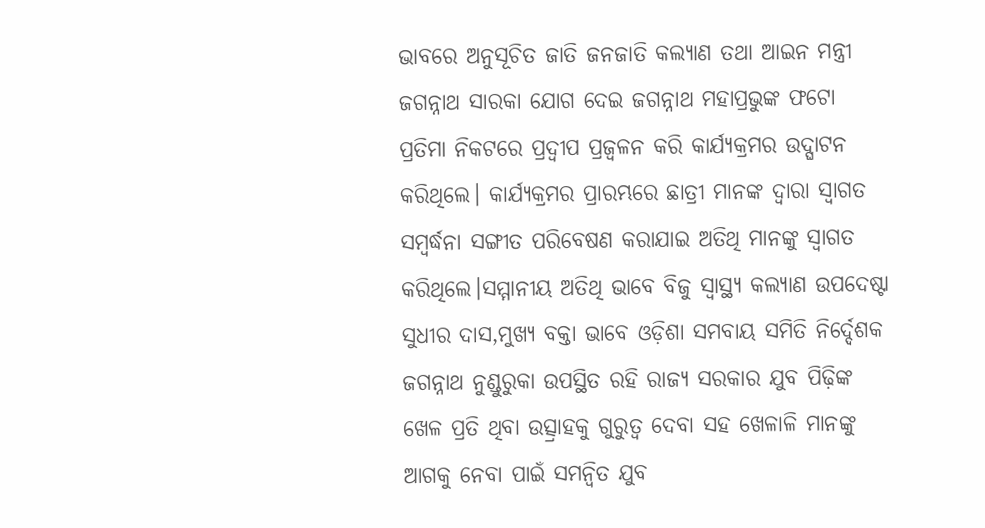ଭାବରେ ଅନୁସୂଚିତ ଜାତି ଜନଜାତି କଲ୍ୟାଣ ତଥା ଆଇନ ମନ୍ତ୍ରୀ ଜଗନ୍ନାଥ ସାରକା ଯୋଗ ଦେଇ ଜଗନ୍ନାଥ ମହାପ୍ରଭୁଙ୍କ ଫଟୋ ପ୍ରତିମା ନିକଟରେ ପ୍ରଦ୍ଵୀପ ପ୍ରଜ୍ବଳନ କରି କାର୍ଯ୍ୟକ୍ରମର ଉଦ୍ଘାଟନ କରିଥିଲେ। କାର୍ଯ୍ୟକ୍ରମର ପ୍ରାରମ୍ଭରେ ଛାତ୍ରୀ ମାନଙ୍କ ଦ୍ଵାରା ସ୍ଵାଗତ ସମ୍ବର୍ଦ୍ଧନା ସଙ୍ଗୀତ ପରିବେଷଣ କରାଯାଇ ଅତିଥି ମାନଙ୍କୁ ସ୍ଵାଗତ କରିଥିଲେ।ସମ୍ମାନୀୟ ଅତିଥି ଭାବେ ବିଜୁ ସ୍ଵାସ୍ଥ୍ୟ କଲ୍ୟାଣ ଉପଦେଷ୍ଟା ସୁଧୀର ଦାସ,ମୁଖ୍ୟ ବକ୍ତା ଭାବେ ଓଡ଼ିଶା ସମବାୟ ସମିତି ନିର୍ଦ୍ଦେଶକ ଜଗନ୍ନାଥ ନୁଣ୍ଡୁରୁକା ଉପସ୍ଥିତ ରହି ରାଜ୍ୟ ସରକାର ଯୁବ ପିଢ଼ିଙ୍କ ଖେଳ ପ୍ରତି ଥିବା ଉତ୍ସ୍ରାହକୁ ଗୁରୁତ୍ଵ ଦେବା ସହ ଖେଳାଳି ମାନଙ୍କୁ ଆଗକୁ ନେବା ପାଇଁ ସମନ୍ୱିତ ଯୁବ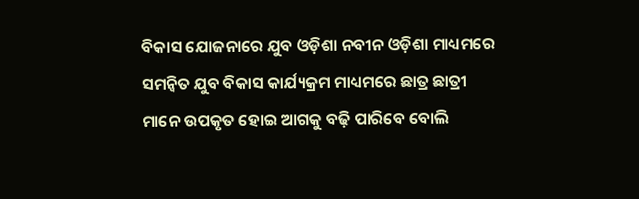ବିକାସ ଯୋଜନାରେ ଯୁବ ଓଡ଼ିଶା ନବୀନ ଓଡ଼ିଶା ମାଧ୍ୟମରେ ସମନ୍ୱିତ ଯୁବ ବିକାସ କାର୍ଯ୍ୟକ୍ରମ ମାଧ୍ୟମରେ ଛାତ୍ର ଛାତ୍ରୀ ମାନେ ଉପକୃତ ହୋଇ ଆଗକୁ ବଢ଼ି ପାରିବେ ବୋଲି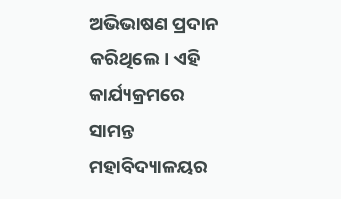ଅଭିଭାଷଣ ପ୍ରଦାନ କରିଥିଲେ। ଏହି କାର୍ଯ୍ୟକ୍ରମରେ ସାମନ୍ତ ମହାବିଦ୍ୟାଳୟର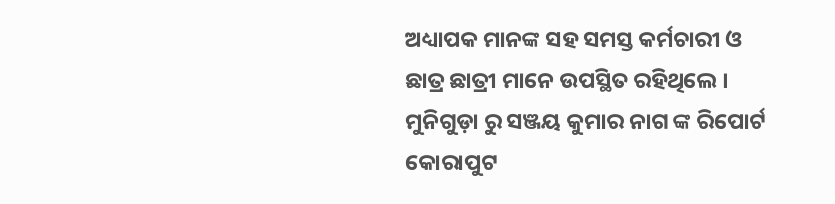ଅଧ୍ୟାପକ ମାନଙ୍କ ସହ ସମସ୍ତ କର୍ମଚାରୀ ଓ ଛାତ୍ର ଛାତ୍ରୀ ମାନେ ଉପସ୍ଥିତ ରହିଥିଲେ ।
ମୁନିଗୁଡ଼ା ରୁ ସଞ୍ଜୟ କୁମାର ନାଗ ଙ୍କ ରିପୋର୍ଟ କୋରାପୁଟ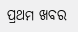ପ୍ରଥମ ଖବର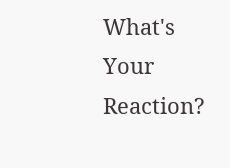What's Your Reaction?